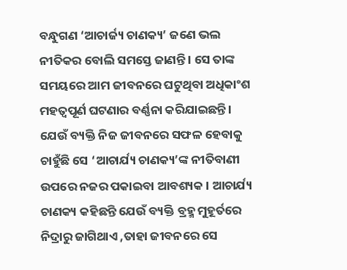ବନ୍ଧୁଗଣ ‘ଆଚାର୍ଜ୍ୟ ଚାଣକ୍ୟ’ ଜଣେ ଭଲ ନୀତିକର ବୋଲି ସମସ୍ତେ ଜାଣନ୍ତି । ସେ ତାଙ୍କ ସମୟରେ ଆମ ଜୀବନରେ ଘଟୁଥିବା ଅଧିକାଂଶ ମହତ୍ଵପୂର୍ଣ ଘଟଣାର ବର୍ଣ୍ଣନା କରିଯାଇଛନ୍ତି । ଯେଉଁ ବ୍ୟକ୍ତି ନିଜ ଜୀବନରେ ସଫଳ ହେବାକୁ ଚାହୁଁଛି ସେ ‘ଆଚାର୍ଯ୍ୟ ଚାଣକ୍ୟ’ଙ୍କ ନୀତିବାଣୀ ଉପରେ ନଜର ପକାଇବା ଆବଶ୍ୟକ । ଆଚାର୍ଯ୍ୟ ଚାଣକ୍ୟ କହିଛନ୍ତି ଯେଉଁ ବ୍ୟକ୍ତି ବ୍ରହ୍ମ ମୁହୂର୍ତରେ ନିଦ୍ରାରୁ ଜାଗିଥାଏ ,ତାହା ଜୀବନରେ ସେ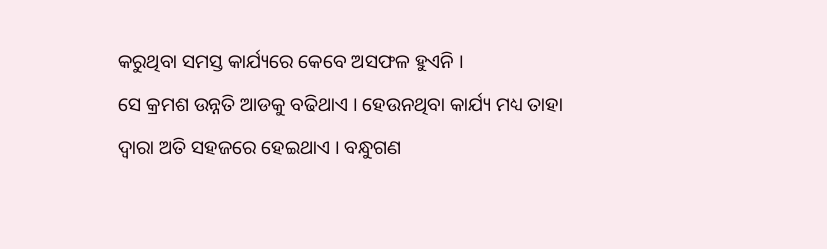କରୁଥିବା ସମସ୍ତ କାର୍ଯ୍ୟରେ କେବେ ଅସଫଳ ହୁଏନି ।
ସେ କ୍ରମଶ ଉନ୍ନତି ଆଡକୁ ବଢିଥାଏ । ହେଉନଥିବା କାର୍ଯ୍ୟ ମଧ୍ୟ ତାହା ଦ୍ଵାରା ଅତି ସହଜରେ ହେଇଥାଏ । ବନ୍ଧୁଗଣ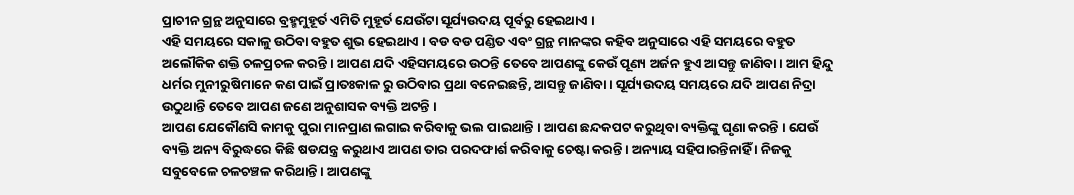ପ୍ରାଚୀନ ଗ୍ରନ୍ଥ ଅନୁସାରେ ବ୍ରହ୍ମମୁହୂର୍ତ ଏମିତି ମୁହୂର୍ତ ଯେଉଁଟା ସୂର୍ଯ୍ୟଉଦୟ ପୂର୍ବରୁ ହେଇଥାଏ ।
ଏହି ସମୟରେ ସକାଳୁ ଉଠିବା ବହୁତ ଶୁଭ ହେଇଥାଏ । ବଡ ବଡ ପଣ୍ଡିତ ଏବଂ ଗ୍ରନ୍ଥ ମାନଙ୍କର କହିବ ଅନୁସାରେ ଏହି ସମୟରେ ବହୁତ ଅଲୌକିକ ଶକ୍ତି ଚଳପ୍ରଚଳ କରନ୍ତି । ଆପଣ ଯଦି ଏହିସମୟରେ ଉଠନ୍ତି ତେବେ ଆପଣଙ୍କୁ କେଉଁ ପୂଣ୍ୟ ଅର୍ଜନ ହୁଏ ଆସନ୍ତୁ ଜାଣିବା । ଆମ ହିନ୍ଦୁ ଧର୍ମର ମୁନୀରୁଷିମାନେ କଣ ପାଇଁ ପ୍ରାତଃକାଳ ରୁ ଉଠିବାର ପ୍ରଥା ବନେଇଛନ୍ତି, ଆସନ୍ତୁ ଜାଣିବା । ସୂର୍ଯ୍ୟଉଦୟ ସମୟରେ ଯଦି ଆପଣ ନିଦ୍ରା ଉଠୁଥାନ୍ତି ତେବେ ଆପଣ ଜଣେ ଅନୁଶାସକ ବ୍ୟକ୍ତି ଅଟନ୍ତି ।
ଆପଣ ଯେକୌଣସି କାମକୁ ପୁରା ମାନପ୍ରାଣ ଲଗାଇ କରିବାକୁ ଭଲ ପାଇଥାନ୍ତି । ଆପଣ ଛନ୍ଦକପଟ କରୁଥିବା ବ୍ୟକ୍ତିଙ୍କୁ ଘୃଣା କରନ୍ତି । ଯେଉଁ ବ୍ୟକ୍ତି ଅନ୍ୟ ବିରୁଦ୍ଧରେ କିଛି ଷଡଯନ୍ତ୍ର କରୁଥାଏ ଆପଣ ତାର ପରଦଫାର୍ଶ କରିବାକୁ ଚେଷ୍ଟା କରନ୍ତି । ଅନ୍ୟାୟ ସହିପାରନ୍ତିନାହିଁ । ନିଜକୁ ସବୁବେଳେ ଚଳଚଞ୍ଚଳ କରିଥାନ୍ତି । ଆପଣଙ୍କୁ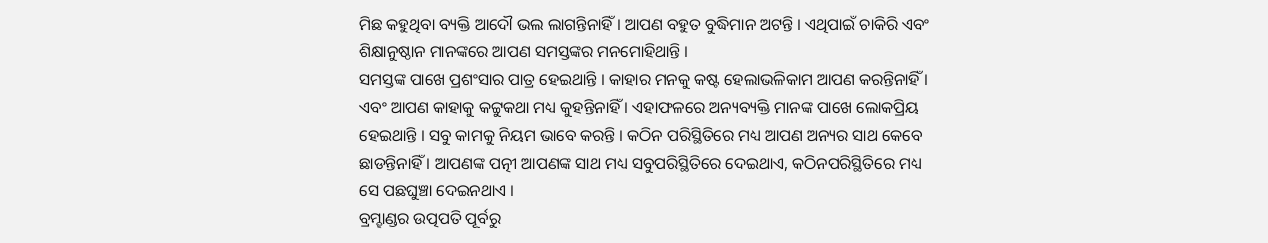ମିଛ କହୁଥିବା ବ୍ୟକ୍ତି ଆଦୌ ଭଲ ଲାଗନ୍ତିନାହିଁ । ଆପଣ ବହୁତ ବୁଦ୍ଧିମାନ ଅଟନ୍ତି । ଏଥିପାଇଁ ଚାକିରି ଏବଂ ଶିକ୍ଷାନୁଷ୍ଠାନ ମାନଙ୍କରେ ଆପଣ ସମସ୍ତଙ୍କର ମନମୋହିଥାନ୍ତି ।
ସମସ୍ତଙ୍କ ପାଖେ ପ୍ରଶଂସାର ପାତ୍ର ହେଇଥାନ୍ତି । କାହାର ମନକୁ କଷ୍ଟ ହେଲାଭଳିକାମ ଆପଣ କରନ୍ତିନାହିଁ । ଏବଂ ଆପଣ କାହାକୁ କଟ୍ଟୁକଥା ମଧ୍ୟ କୁହନ୍ତିନାହିଁ । ଏହାଫଳରେ ଅନ୍ୟବ୍ୟକ୍ତି ମାନଙ୍କ ପାଖେ ଲୋକପ୍ରିୟ ହେଇଥାନ୍ତି । ସବୁ କାମକୁ ନିୟମ ଭାବେ କରନ୍ତି । କଠିନ ପରିସ୍ଥିତିରେ ମଧ୍ୟ ଆପଣ ଅନ୍ୟର ସାଥ କେବେ ଛାଡନ୍ତିନାହିଁ । ଆପଣଙ୍କ ପତ୍ନୀ ଆପଣଙ୍କ ସାଥ ମଧ୍ୟ ସବୁପରିସ୍ଥିତିରେ ଦେଇଥାଏ, କଠିନପରିସ୍ଥିତିରେ ମଧ୍ୟ ସେ ପଛଘୁଞ୍ଚା ଦେଇନଥାଏ ।
ବ୍ରମ୍ହାଣ୍ଡର ଉତ୍ପପତି ପୂର୍ବରୁ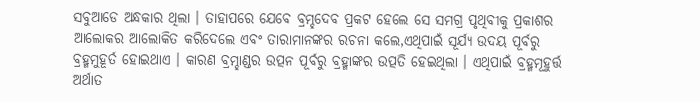ସବୁଆଡେ ଅନ୍ଧକାର ଥିଲା । ତାହାପରେ ଯେବେ ବ୍ରମ୍ହଦେବ ପ୍ରକଟ ହେଲେ ସେ ସମଗ୍ର ପୃଥିବୀକୁ ପ୍ରକାଶର ଆଲୋକର ଆଲୋକିତ କରିଦେଲେ ଏବଂ ତାରାମାନଙ୍କର ରଚନା କଲେ,ଏଥିପାଇଁ ସୂର୍ଯ୍ୟ ଉଦୟ ପୂର୍ବରୁ ବ୍ରହ୍ମମୁହୂର୍ତ ହୋଇଥାଏ । କାରଣ ବ୍ରମ୍ହାଣ୍ଡର ଉତ୍ପନ ପୂର୍ବରୁ ବ୍ରହ୍ମାଙ୍କର ଉତ୍ପତି ହେଇଥିଲା । ଏଥିପାଇଁ ବ୍ରହ୍ମମୂହୁର୍ତ୍ତ ଅର୍ଥାତ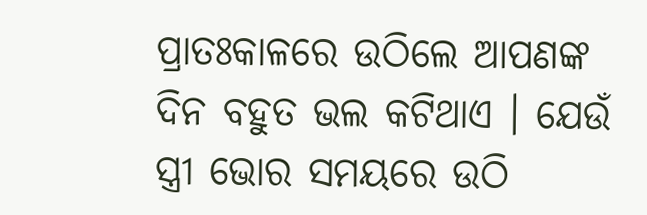ପ୍ରାତଃକାଳରେ ଉଠିଲେ ଆପଣଙ୍କ ଦିନ ବହୁତ ଭଲ କଟିଥାଏ । ଯେଉଁ ସ୍ତ୍ରୀ ଭୋର ସମୟରେ ଉଠି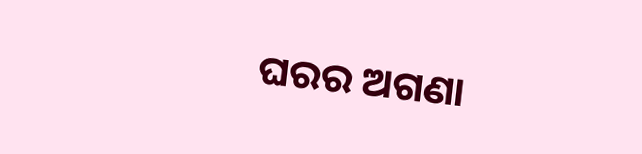ଘରର ଅଗଣା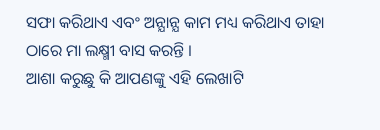ସଫା କରିଥାଏ ଏବଂ ଅନ୍ଯାନ୍ଯ କାମ ମଧ୍ୟ କରିଥାଏ ତାହା ଠାରେ ମା ଲକ୍ଷ୍ମୀ ବାସ କରନ୍ତି ।
ଆଶା କରୁଛୁ କି ଆପଣଙ୍କୁ ଏହି ଲେଖାଟି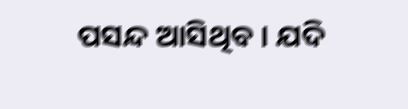ପସନ୍ଦ ଆସିଥିବ । ଯଦି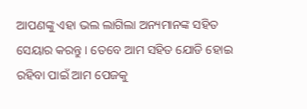ଆପଣଙ୍କୁ ଏହା ଭଲ ଲାଗିଲା ଅନ୍ୟମାନଙ୍କ ସହିତ ସେୟାର କରନ୍ତୁ । ତେବେ ଆମ ସହିତ ଯୋଡି ହୋଇ ରହିବା ପାଇଁ ଆମ ପେଜକୁ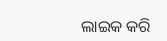ଲାଇକ କରି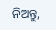ନିଅନ୍ତୁ,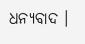ଧନ୍ୟବାଦ ।